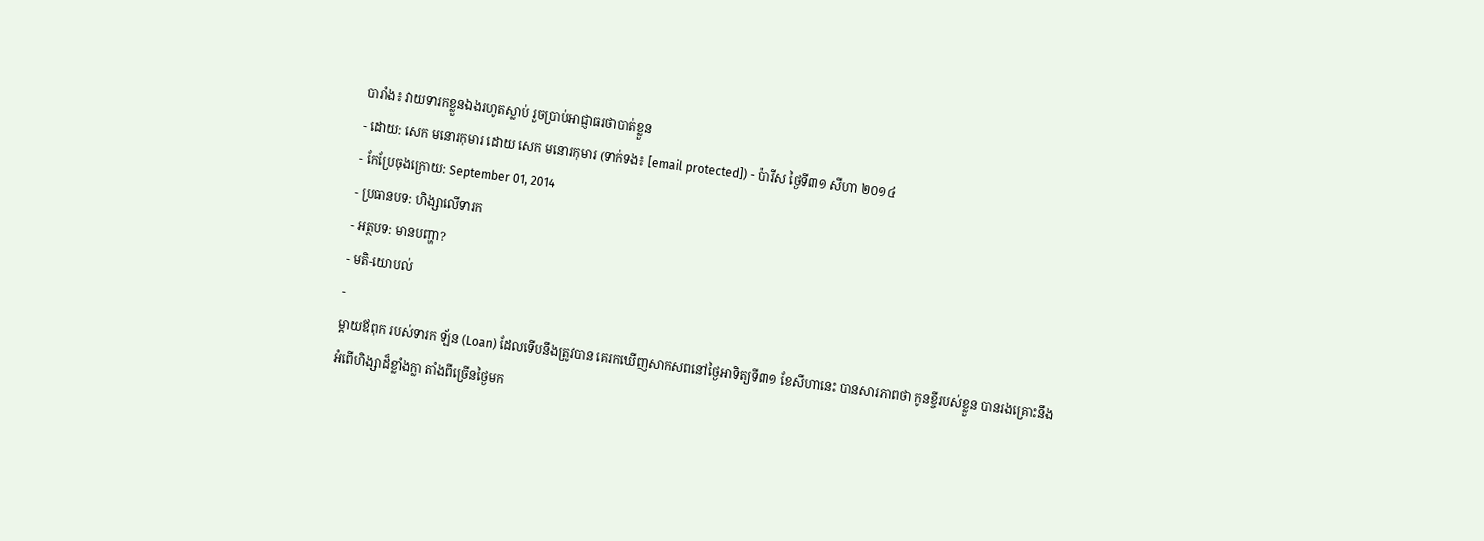បារាំង៖ វាយទារកខ្លួនឯងរហូតស្លាប់ រួចប្រាប់អាជ្ញាធរថាបាត់ខ្លួន
- ដោយ: សេក មនោរកុមារ ដោយ សេក មនោរកុមារ (ទាក់ទង៖ [email protected]) - ប៉ារីស ថ្ងៃទី៣១ សីហា ២០១៤
- កែប្រែចុងក្រោយ: September 01, 2014
- ប្រធានបទ: ហិង្សាលើទារក
- អត្ថបទ: មានបញ្ហា?
- មតិ-យោបល់
-
ម្ដាយឪពុក របស់ទារក ឡ័ន (Loan) ដែលទើបនឹងត្រូវបាន គេរកឃើញសាកសពនៅថ្ងៃអាទិត្យទី៣១ ខែសីហានេះ បានសារភាពថា កូនខ្ចីរបស់ខ្លួន បានរងគ្រោះនឹងអំពើហិង្សាដ៏ខ្លាំងក្លា តាំងពីច្រើនថ្ងៃមក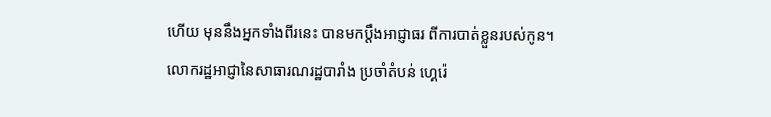ហើយ មុននឹងអ្នកទាំងពីរនេះ បានមកប្ដឹងអាជ្ញាធរ ពីការបាត់ខ្លួនរបស់កូន។
លោករដ្ឋអាជ្ញានៃសាធារណរដ្ឋបារាំង ប្រចាំតំបន់ ហ្គេរ៉េ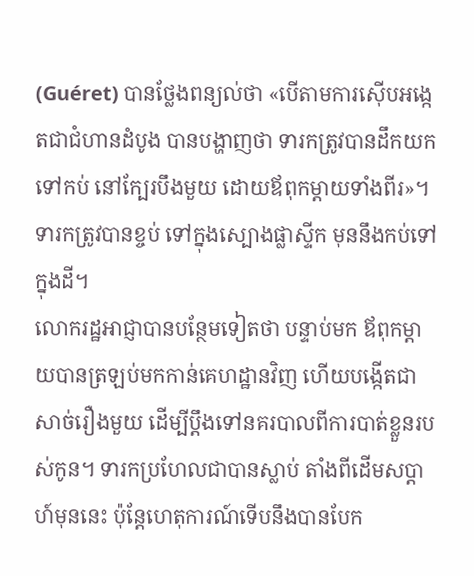(Guéret) បានថ្លែងពន្យល់ថា «បើតាមការស៊ើបអង្កេតជាជំហានដំបូង បានបង្ហាញថា ទារកត្រូវបានដឹកយកទៅកប់ នៅក្បែរបឹងមួយ ដោយឪពុកម្ដាយទាំងពីរ»។ ទារកត្រូវបានខ្ចប់ ទៅក្នុងស្បោងផ្លាស្ទីក មុននឹងកប់ទៅក្នុងដី។
លោករដ្ឋអាជ្ញាបានបន្ថែមទៀតថា បន្ទាប់មក ឪពុកម្ដាយបានត្រឡប់មកកាន់គេហដ្ឋានវិញ ហើយបង្កើតជាសាច់រឿងមួយ ដើម្បីប្ដឹងទៅនគរបាលពីការបាត់ខ្លួនរបស់កូន។ ទារកប្រហែលជាបានស្លាប់ តាំងពីដើមសប្ដាហ៍មុននេះ ប៉ុន្តែហេតុការណ៍ទើបនឹងបានបែក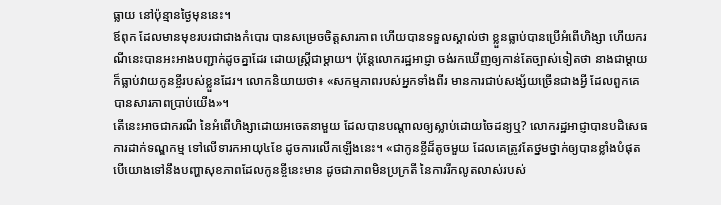ធ្លាយ នៅប៉ុន្មានថ្ងៃមុននេះ។
ឪពុក ដែលមានមុខរបរជាជាងកំបោរ បានសម្រេចចិត្តសារភាព ហើយបានទទួលស្គាល់ថា ខ្លួនធ្លាប់បានប្រើអំពើហិង្សា ហើយករណីនេះបានអះអាងបញ្ជាក់ដូចគ្នាដែរ ដោយស្ត្រីជាម្ដាយ។ ប៉ុន្តែលោករដ្ឋអាជ្ញា ចង់រកឃើញឲ្យកាន់តែច្បាស់ទៀតថា នាងជាម្ដាយក៏ធ្លាប់វាយកូនខ្ចីរបស់ខ្លួនដែរ។ លោកនិយាយថា៖ «សកម្មភាពរបស់អ្នកទាំងពីរ មានការជាប់សង្ស័យច្រើនជាងអ្វី ដែលពួកគេបានសារភាពប្រាប់យើង»។
តើនេះអាចជាករណី នៃអំពើហិង្សាដោយអចេតនាមួយ ដែលបានបណ្ដាលឲ្យស្លាប់ដោយចៃដន្យឬ? លោករដ្ឋអាជ្ញាបានបដិសេធការដាក់ទណ្ឌកម្ម ទៅលើទារកអាយុ៤ខែ ដូចការលើកឡើងនេះ។ «ជាកូនខ្ចីដ៏តូចមួយ ដែលគេត្រូវតែថ្នមថ្នាក់ឲ្យបានខ្លាំងបំផុត បើយោងទៅនឹងបញ្ហាសុខភាពដែលកូនខ្ចីនេះមាន ដូចជាភាពមិនប្រក្រតី នៃការរីកលូតលាស់របស់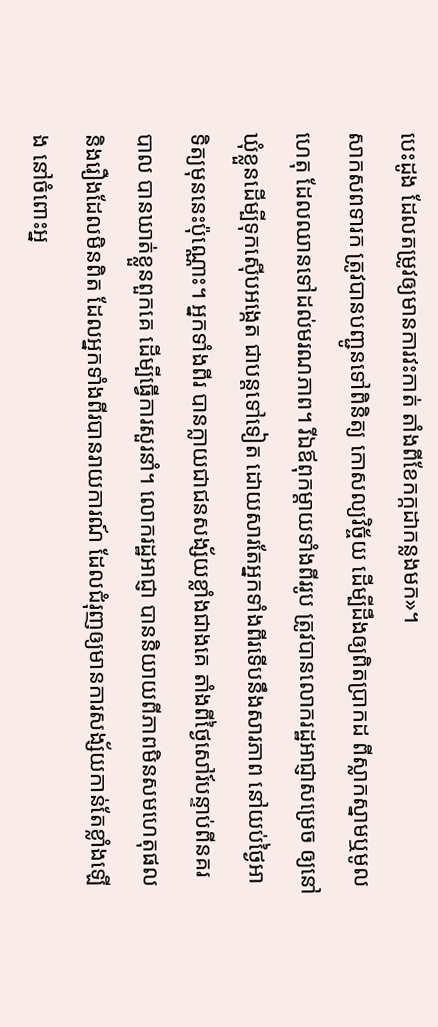បេះដូង ដែលតម្រូវឲ្យមានការវះកាត់ តាំងពីខែកក្កដាកន្លងមក»។
សាកសពទារក ត្រូវបានបញ្ជូនទៅពិនិត្យ កោសល្យវិច្ច័យ ដើម្បីដឹងឲ្យពិតប្រាកដ ពីស្លាកស្នាមឬមូលហេតុ ដែលឈានទៅដល់មរណភាព។ រីឯឪពុកម្ដាយទាំងពីររូប ត្រូវបានលោករដ្ឋអាជ្ញាសម្រេច ឲ្យនៅឃុំខ្លួនដើម្បីទុកស៊ើបអង្កេត ជាបន្តទៅទៀត ដោយសារតែអ្នកទាំងពីរទើបនឹងសារភាព នៅយប់ថ្ងៃអាទិត្យមុននេះប៉ុណ្ណោះ។ អ្នកទាំងពីរ បានក្លាយជាជនសង្ស័យខ្លាំងជាងគេ តាំងពីថ្ងៃសៅរ៍បន្ទាប់ពីនគរបាល បានឃាត់ខ្លួនពួកគេ ដើម្បីធ្វើការសួរនាំ។ លោករដ្ឋអាជ្ញា បាននិយាយពីភាពមិនសមហេតុផល និងរឿងដែលមិនពិត ដែលអ្នកទាំងពីរបានរាយការណ៍ ដែលជំរុញឲ្យមានការសង្ស័យកាន់តែខ្លាំងឡើង នៅចំពោះអ្ន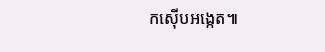កស៊ើបអង្កេត៕